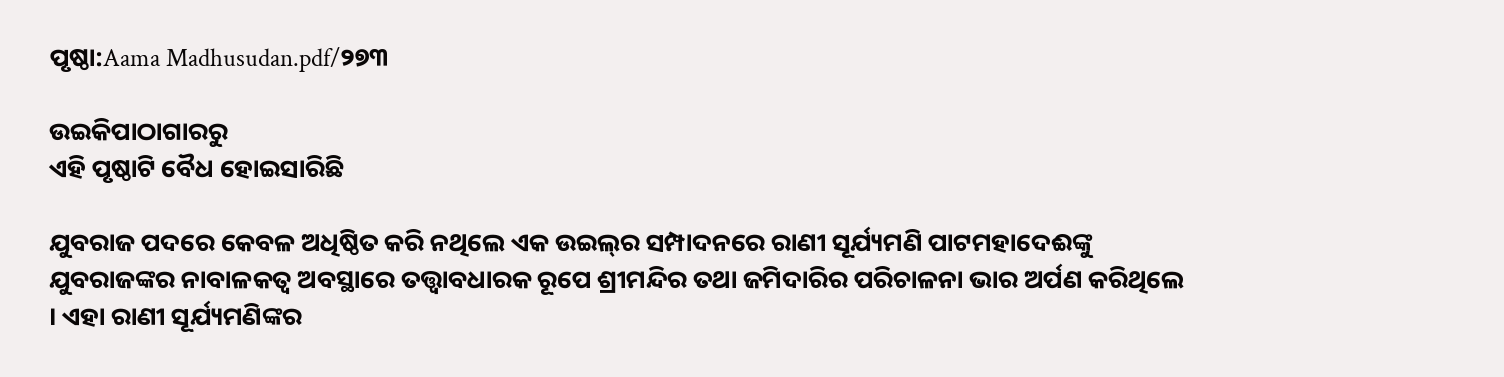ପୃଷ୍ଠା:Aama Madhusudan.pdf/୨୭୩

ଉଇକିପାଠାଗାର‌ରୁ
ଏହି ପୃଷ୍ଠାଟି ବୈଧ ହୋଇସାରିଛି

ଯୁବରାଜ ପଦରେ କେବଳ ଅଧିଷ୍ଠିତ କରି ନଥିଲେ ଏକ ଉଇଲ୍‍ର ସମ୍ପାଦନରେ ରାଣୀ ସୂର୍ଯ୍ୟମଣି ପାଟମହାଦେଈଙ୍କୁ ଯୁବରାଜଙ୍କର ନାବାଳକତ୍ୱ ଅବସ୍ଥାରେ ତତ୍ତ୍ୱାବଧାରକ ରୂପେ ଶ୍ରୀମନ୍ଦିର ତଥା ଜମିଦାରିର ପରିଚାଳନା ଭାର ଅର୍ପଣ କରିଥିଲେ । ଏହା ରାଣୀ ସୂର୍ଯ୍ୟମଣିଙ୍କର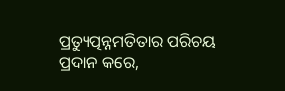ପ୍ରତ୍ୟୁତ୍ପନ୍ନମତିତାର ପରିଚୟ ପ୍ରଦାନ କରେ,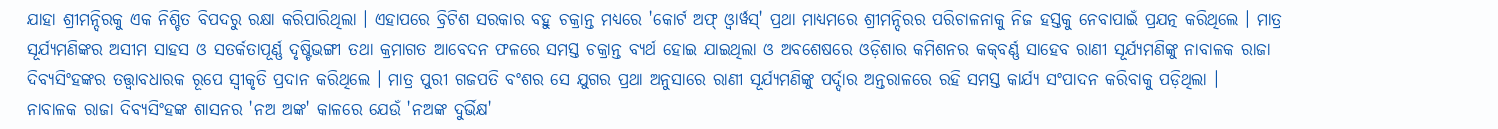ଯାହା ଶ୍ରୀମନ୍ଦିରକୁ ଏକ ନିଶ୍ଚିତ ବିପଦରୁ ରକ୍ଷା କରିପାରିଥିଲା । ଏହାପରେ ବ୍ରିଟିଶ ସରକାର ବହୁ ଚକ୍ରାନ୍ତ ମଧ୍ୟରେ 'କୋର୍ଟ ଅଫ୍‍ ଓ୍ୱାର୍ୱସ୍' ପ୍ରଥା ମାଧ୍ୟମରେ ଶ୍ରୀମନ୍ଦିରର ପରିଚାଳନାକୁ ନିଜ ହସ୍ତକୁ ନେବାପାଇଁ ପ୍ରଯତ୍ନ କରିଥିଲେ । ମାତ୍ର ସୂର୍ଯ୍ୟମଣିଙ୍କର ଅସୀମ ସାହସ ଓ ସତର୍କତାପୂର୍ଣ୍ଣ ଦୃଷ୍ଟିଭଙ୍ଗୀ ତଥା କ୍ରମାଗତ ଆବେଦନ ଫଳରେ ସମସ୍ତ ଚକ୍ରାନ୍ତ ବ୍ୟର୍ଥ ହୋଇ ଯାଇଥିଲା ଓ ଅବଶେଷରେ ଓଡ଼ିଶାର କମିଶନର କକ୍‍ବର୍ଣ୍ଣ ସାହେବ ରାଣୀ ସୂର୍ଯ୍ୟମଣିଙ୍କୁ ନାବାଳକ ରାଜା ଦିବ୍ୟସିଂହଙ୍କର ତତ୍ତ୍ୱାବଧାରକ ରୂପେ ସ୍ୱୀକୃତି ପ୍ରଦାନ କରିଥିଲେ । ମାତ୍ର ପୁରୀ ଗଜପତି ବଂଶର ସେ ଯୁଗର ପ୍ରଥା ଅନୁସାରେ ରାଣୀ ସୂର୍ଯ୍ୟମଣିଙ୍କୁ ପର୍ଦ୍ଦାର ଅନ୍ତରାଳରେ ରହି ସମସ୍ତ କାର୍ଯ୍ୟ ସଂପାଦନ କରିବାକୁ ପଡ଼ିଥିଲା ।
ନାବାଳକ ରାଜା ଦିବ୍ୟସିଂହଙ୍କ ଶାସନର 'ନଅ ଅଙ୍କ' କାଳରେ ଯେଉଁ 'ନଅଙ୍କ ଦୁର୍ଭିକ୍ଷ'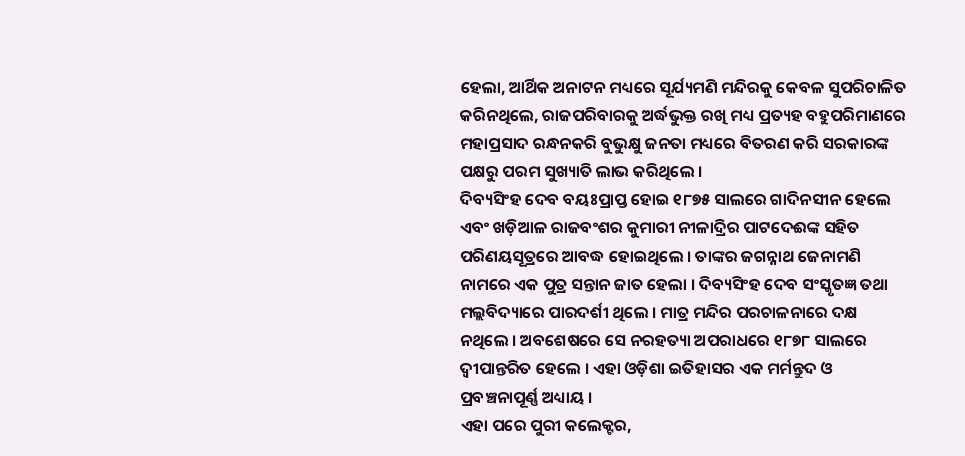ହେଲା, ଆର୍ଥିକ ଅନାଟନ ମଧ୍ୟରେ ସୂର୍ଯ୍ୟମଣି ମନ୍ଦିରକୁ କେବଳ ସୁପରିଚାଳିତ କରିନଥିଲେ, ରାଜପରିବାରକୁ ଅର୍ଦ୍ଧଭୁକ୍ତ ରଖି ମଧ୍ୟ ପ୍ରତ୍ୟହ ବହୁପରିମାଣରେ ମହାପ୍ରସାଦ ରନ୍ଧନକରି ବୁଭୁକ୍ଷୁ ଜନତା ମଧ୍ୟରେ ବିତରଣ କରି ସରକାରଙ୍କ ପକ୍ଷରୁ ପରମ ସୁଖ୍ୟାତି ଲାଭ କରିଥିଲେ ।
ଦିବ୍ୟସିଂହ ଦେବ ବୟଃପ୍ରାପ୍ତ ହୋଇ ୧୮୭୫ ସାଲରେ ଗାଦିନସୀନ ହେଲେ ଏବଂ ଖଡ଼ିଆଳ ରାଜବଂଶର କୁମାରୀ ନୀଳାଦ୍ରିର ପାଟଦେଈଙ୍କ ସହିତ ପରିଣୟସୂତ୍ରରେ ଆବଦ୍ଧ ହୋଇଥିଲେ । ତାଙ୍କର ଜଗନ୍ନାଥ ଜେନାମଣି ନାମରେ ଏକ ପୁତ୍ର ସନ୍ତାନ ଜାତ ହେଲା । ଦିବ୍ୟସିଂହ ଦେବ ସଂସ୍କୃତଜ୍ଞ ତଥା ମଲ୍ଲବିଦ୍ୟାରେ ପାରଦର୍ଶୀ ଥିଲେ । ମାତ୍ର ମନ୍ଦିର ପରଚାଳନାରେ ଦକ୍ଷ ନଥିଲେ । ଅବଶେଷରେ ସେ ନରହତ୍ୟା ଅପରାଧରେ ୧୮୭୮ ସାଲରେ ଦ୍ୱୀପାନ୍ତରିତ ହେଲେ । ଏହା ଓଡ଼ିଶା ଇତିହାସର ଏକ ମର୍ମନ୍ତୁଦ ଓ ପ୍ରବଞ୍ଚନାପୂର୍ଣ୍ଣ ଅଧ୍ୟାୟ ।
ଏହା ପରେ ପୁରୀ କଲେକ୍ଟର,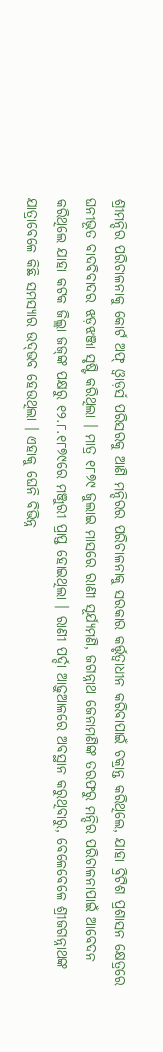ଶ୍ରୀମନ୍ଦିର ପରିଚାଳନାକୁ କୋର୍ଟ ଅଫ୍‍ ଓ୍ୱାଡ଼ର୍ସ ପରିସରକୁ ଆଣି ମନ୍ଦିରର ପରିଚାଳନାକୁ ସରକାର କର୍ତ୍ତୃତ୍ୱାଧୀନ କରିବାପାଇଁ ଚକ୍ରାନ୍ତ କରିଥିଲେ, ଯାହା ବ୍ରିଟିଶ ପ୍ରଶାସନ କ୍ଷେତ୍ରରେ ଘନୀଭୂତ ବାଦବିବାଦର ଝଡ଼ଝଞ୍ଜା ସୃଷ୍ଟି କରିଥିଲା । ମାତ୍ର ୧୮୭୯ ଜୁଲାଇ ମାସରେ ରାଣୀ ସୂର୍ଯ୍ୟମଣି, ଜଗନ୍ନାଥ ଜେନାମଣିଙ୍କ ତରଫରୁ ମନ୍ଦିର ପରିଚାଳନାପାଇଁ ଆବେଦନ କରିଥିଲେ ଯାହା କଟକ ଜିଲ୍ଲା ଜଜ୍‍ଙ୍କ ପକ୍ଷରୁ ୧୨.୮.୧୮୭୯ରେ ମଞ୍ଜୁରୀ ପ୍ରାପ୍ତ ହୋଇଥିଲା । ରାଣୀ ପର୍ଦ୍ଦା ଆଢ଼ୁଆଳରେ ଅବସ୍ଥାନ କରୁଥିବାରୁ, ବେଳେବେଳେ ଶ୍ରୀଜଗନ୍ନାଥଙ୍କ ଯାତ୍ରାବେଳେ କିଛି ସମସ୍ୟାର ଉଦ୍‍ଭବ ହେଉଥିଲା । ଏହାକୁ ଘେନି ବିଭିନ୍ନ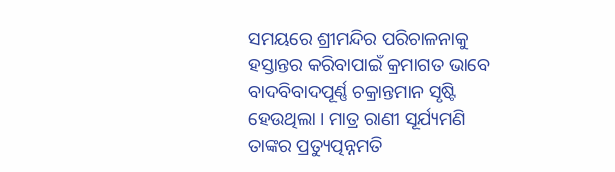ସମୟରେ ଶ୍ରୀମନ୍ଦିର ପରିଚାଳନାକୁ ହସ୍ତାନ୍ତର କରିବାପାଇଁ କ୍ରମାଗତ ଭାବେ ବାଦବିବାଦପୂର୍ଣ୍ଣ ଚକ୍ରାନ୍ତମାନ ସୃଷ୍ଟି ହେଉଥିଲା । ମାତ୍ର ରାଣୀ ସୂର୍ଯ୍ୟମଣି ତାଙ୍କର ପ୍ରତ୍ୟୁତ୍ପନ୍ନମତି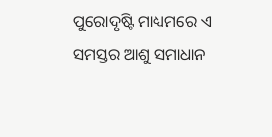ପୁରୋଦୃଷ୍ଟି ମାଧ୍ୟମରେ ଏ ସମସ୍ତର ଆଶୁ ସମାଧାନ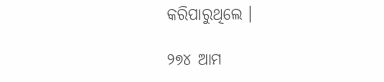କରିପାରୁଥିଲେ ।

୨୭୪ ଆମ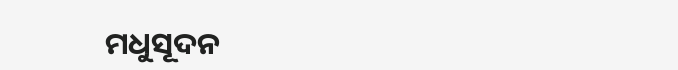ମଧୁସୂଦନ